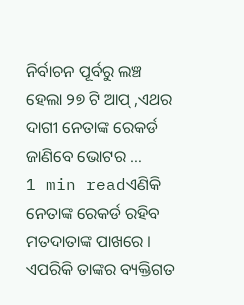ନିର୍ବାଚନ ପୂର୍ବରୁ ଲଞ୍ଚ ହେଲା ୨୭ ଟି ଆପ୍ ,ଏଥର ଦାଗୀ ନେତାଙ୍କ ରେକର୍ଡ ଜାଣିବେ ଭୋଟର …
1 min readଏଣିକି ନେତାଙ୍କ ରେକର୍ଡ ରହିବ ମତଦାତାଙ୍କ ପାଖରେ । ଏପରିକି ତାଙ୍କର ବ୍ୟକ୍ତିଗତ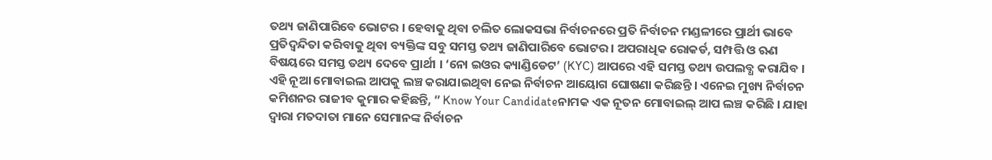ତଥ୍ୟ ଜାଣିପାରିବେ ଭୋଟର । ହେବାକୁ ଥିବା ଚଲିତ ଲୋକସଭା ନିର୍ବାଚନରେ ପ୍ରତି ନିର୍ବାଚନ ମଣ୍ଡଳୀରେ ପ୍ରାର୍ଥୀ ଭାବେ ପ୍ରତିଦ୍ୱନ୍ଦିତା କରିବାକୁ ଥିବା ବ୍ୟକ୍ତିଙ୍କ ସବୁ ସମସ୍ତ ତଥ୍ୟ ଜାଣିପାରିବେ ଭୋଟର । ଅପରାଧିକ ରୋକର୍ଡ, ସମ୍ପତ୍ତି ଓ ଋଣ ବିଷୟରେ ସମସ୍ତ ତଥ୍ୟ ଦେବେ ପ୍ରାର୍ଥୀ । ‘ନୋ ଇଓର କ୍ୟାଣ୍ଡିଡେଟ’ (KYC) ଆପରେ ଏହି ସମସ୍ତ ତଥ୍ୟ ଉପଲବ୍ଧ କରାଯିବ । ଏହି ନୂଆ ମୋବାଇଲ ଆପକୁ ଲଞ୍ଚ କରାଯାଇଥିବା ନେଇ ନିର୍ବାଚନ ଆୟୋଗ ଘୋଷଣା କରିଛନ୍ତି । ଏନେଇ ମୁଖ୍ୟ ନିର୍ବାଚନ କମିଶନର ରାଜୀବ କୁମାର କହିଛନ୍ତି, ” Know Your Candidateନାମକ ଏକ ନୂତନ ମୋବାଇଲ୍ ଆପ ଲଞ୍ଚ କରିଛି । ଯାହା ଦ୍ୱାରା ମତଦାତା ମାନେ ସେମାନଙ୍କ ନିର୍ବାଚନ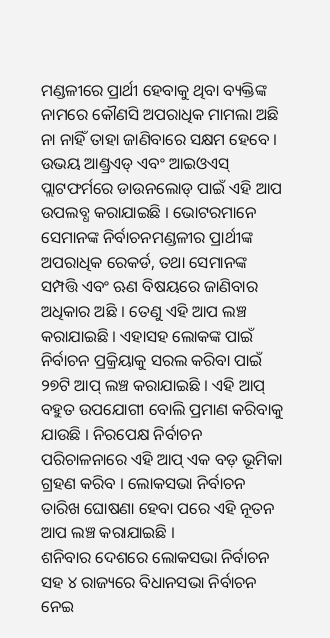ମଣ୍ଡଳୀରେ ପ୍ରାର୍ଥୀ ହେବାକୁ ଥିବା ବ୍ୟକ୍ତିଙ୍କ ନାମରେ କୌଣସି ଅପରାଧିକ ମାମଲା ଅଛି ନା ନାହିଁ ତାହା ଜାଣିବାରେ ସକ୍ଷମ ହେବେ ।
ଉଭୟ ଆଣ୍ଡ୍ରଏଡ୍ ଏବଂ ଆଇଓଏସ୍ ପ୍ଲାଟଫର୍ମରେ ଡାଉନଲୋଡ୍ ପାଇଁ ଏହି ଆପ ଉପଲବ୍ଧ କରାଯାଇଛି । ଭୋଟରମାନେ ସେମାନଙ୍କ ନିର୍ବାଚନମଣ୍ଡଳୀର ପ୍ରାର୍ଥୀଙ୍କ ଅପରାଧିକ ରେକର୍ଡ, ତଥା ସେମାନଙ୍କ ସମ୍ପତ୍ତି ଏବଂ ଋଣ ବିଷୟରେ ଜାଣିବାର ଅଧିକାର ଅଛି । ତେଣୁ ଏହି ଆପ ଲଞ୍ଚ କରାଯାଇଛି । ଏହାସହ ଲୋକଙ୍କ ପାଇଁ ନିର୍ବାଚନ ପ୍ରକ୍ରିୟାକୁ ସରଲ କରିବା ପାଇଁ ୨୭ଟି ଆପ୍ ଲଞ୍ଚ କରାଯାଇଛି । ଏହି ଆପ୍ ବହୁତ ଉପଯୋଗୀ ବୋଲି ପ୍ରମାଣ କରିବାକୁ ଯାଉଛି । ନିରପେକ୍ଷ ନିର୍ବାଚନ ପରିଚାଳନାରେ ଏହି ଆପ୍ ଏକ ବଡ଼ ଭୂମିକା ଗ୍ରହଣ କରିବ । ଲୋକସଭା ନିର୍ବାଚନ ତାରିଖ ଘୋଷଣା ହେବା ପରେ ଏହି ନୂତନ ଆପ ଲଞ୍ଚ କରାଯାଇଛି ।
ଶନିବାର ଦେଶରେ ଲୋକସଭା ନିର୍ବାଚନ ସହ ୪ ରାଜ୍ୟରେ ବିଧାନସଭା ନିର୍ବାଚନ ନେଇ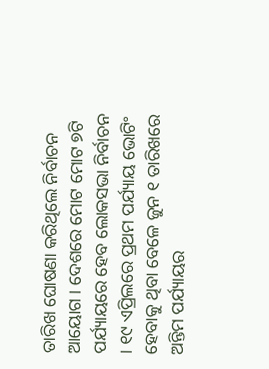ତାରିଖ ଘୋଷଣା କରିଥିଲେ ନିର୍ବାଚନ ଆୟୋଗ । ଦେଶରେ ମୋଟ ମୋଟ ୭ଟି ପର୍ଯ୍ୟାୟରେ ହେବ ଲୋକସଭା ନିର୍ବାଚନ । ୧୯ ଏପ୍ରିଲରେ ପ୍ରଥମ ପର୍ଯ୍ୟାୟ ଭୋଟିଂ ହେବାକୁ ଥିବା ବେଳେ ଜୁନ ୧ ତାରିଖରେ ଅନ୍ତିମ ପର୍ଯ୍ୟାୟର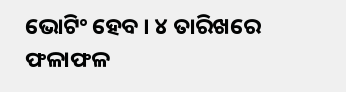ଭୋଟିଂ ହେବ । ୪ ତାରିଖରେ ଫଳାଫଳ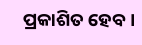ପ୍ରକାଶିତ ହେବ ।